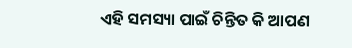ଏହି ସମସ୍ୟା ପାଇଁ ଚିନ୍ତିତ କି ଆପଣ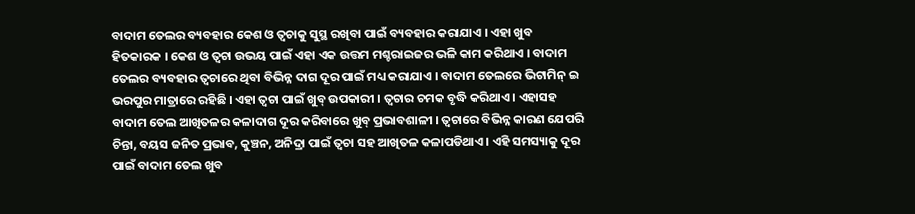ବାଦାମ ତେଲର ବ୍ୟବହାର କେଶ ଓ ତ୍ୱଚାକୁ ସୁସ୍ଥ ରଖିବା ପାଇଁ ବ୍ୟବହାର କରାଯାଏ । ଏହା ଖୁବ ହିତକାରକ । କେଶ ଓ ତ୍ୱଚା ଉଭୟ ପାଇଁ ଏହା ଏକ ଉତ୍ତମ ମଶ୍ଚରାଇଜର ଭଳି କାମ କରିଥାଏ । ବାଦାମ ତେଲର ବ୍ୟବହାର ତ୍ୱଚାରେ ଥିବା ବିଭିନ୍ନ ଦାଗ ଦୂର ପାଇଁ ମଧ୍ୟ କରାଯାଏ । ବାଦାମ ତେଲରେ ଭିଟାମିନ୍‍ ଇ ଭରପୁର ମାତ୍ରାରେ ରହିଛି । ଏହା ତ୍ୱଚା ପାଇଁ ଖୁବ୍‍ ଉପକାରୀ । ତ୍ୱଚାର ଚମକ ବୃଦ୍ଧି କରିଥାଏ । ଏହାସହ ବାଦାମ ତେଲ ଆଖିତଳର କଳାଦାଗ ଦୂର କରିବାରେ ଖୁବ୍‍ ପ୍ରଭାବଶାଳୀ । ତ୍ୱଚାରେ ବିଭିନ୍ନ କାରଣ ଯେପରି ଚିନ୍ତା, ବୟସ ଜନିତ ପ୍ରଭାବ, କୁଞ୍ଚନ, ଅନିଦ୍ରା ପାଇଁ ତ୍ୱଚା ସହ ଆଖିତଳ କଳାପଡିଥାଏ । ଏହି ସମସ୍ୟାକୁ ଦୂର ପାଇଁ ବାଦାମ ତେଲ ଖୁବ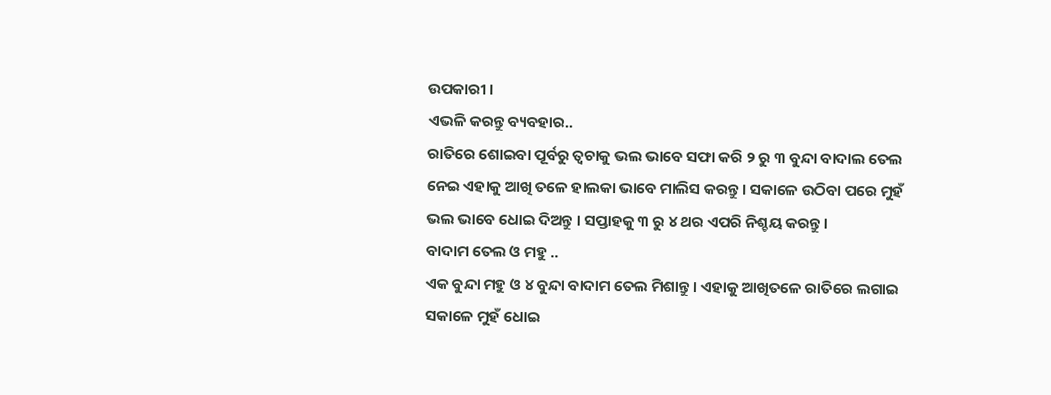ଉପକାରୀ ।
ଏଭଳି କରନ୍ତୁ ବ୍ୟବହାର..
ରାତିରେ ଶୋଇବା ପୂର୍ବରୁ ତ୍ୱଚାକୁ ଭଲ ଭାବେ ସଫା କରି ୨ ରୁ ୩ ବୁନ୍ଦା ବାଦାଲ ତେଲ ନେଇ ଏହାକୁ ଆଖି ତଳେ ହାଲକା ଭାବେ ମାଲିସ କରନ୍ତୁ । ସକାଳେ ଉଠିବା ପରେ ମୁହଁ ଭଲ ଭାବେ ଧୋଇ ଦିଅନ୍ତୁ । ସପ୍ତାହକୁ ୩ ରୁ ୪ ଥର ଏପରି ନିଶ୍ଚୟ କରନ୍ତୁ ।
ବାଦାମ ତେଲ ଓ ମହୁ ..
ଏକ ବୁନ୍ଦା ମହୁ ଓ ୪ ବୁନ୍ଦା ବାଦାମ ତେଲ ମିଶାନ୍ତୁ । ଏହାକୁ ଆଖିତଳେ ରାତିରେ ଲଗାଇ ସକାଳେ ମୁହଁ ଧୋଇ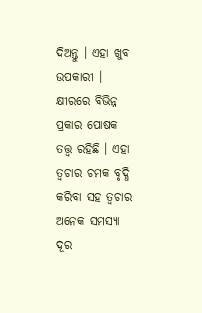ଦିଅନ୍ତୁ । ଏହା ଖୁବ ଉପକାରୀ ।
କ୍ଷୀରରେ ବିଭିନ୍ନ ପ୍ରକାର ପୋଷକ ତତ୍ତ୍ୱ ରହିଛି । ଏହା ତ୍ୱଚାର ଚମକ ବୃଦ୍ଧି କରିବା ସହ ତ୍ୱଚାର ଅନେକ ସମସ୍ୟା ଦୂର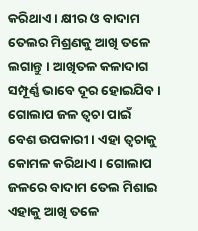କରିଥାଏ । କ୍ଷୀର ଓ ବାଦାମ ତେଲର ମିଶ୍ରଣକୁ ଆଖି ତଳେ ଲଗାନ୍ତୁ । ଆଖିତଳ କଳାଦାଗ ସମ୍ପୂର୍ଣ୍ଣ ଭାବେ ଦୂର ହୋଇଯିବ ।
ଗୋଲାପ ଜଳ ତ୍ୱଚା ପାଇଁ ବେଶ ଉପକାରୀ । ଏହା ତ୍ୱଚାକୁ କୋମଳ କରିଥାଏ । ଗୋଲାପ ଜଳରେ ବାଦାମ ତେଲ ମିଶାଇ ଏହାକୁ ଆଖି ତଳେ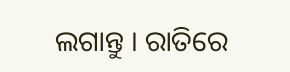ଲଗାନ୍ତୁ । ରାତିରେ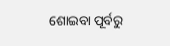ଶୋଇବା ପୂର୍ବରୁ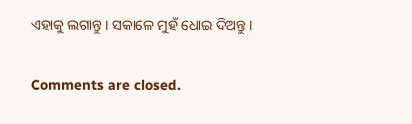ଏହାକୁ ଲଗାନ୍ତୁ । ସକାଳେ ମୁହଁ ଧୋଇ ଦିଅନ୍ତୁ ।

Comments are closed.